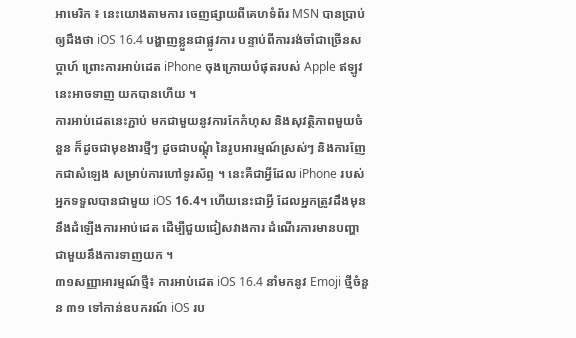អាមេរិក ៖ នេះយោងតាមការ ចេញផ្សាយពីគេហទំព័រ MSN បានប្រាប់ឲ្យដឹងថា iOS 16.4 បង្ហាញខ្លួនជាផ្លូវការ បន្ទាប់ពីការរង់ចាំជាច្រើនសប្តាហ៍ ព្រោះការអាប់ដេត iPhone ចុងក្រោយបំផុតរបស់ Apple ឥឡូវនេះអាចទាញ យកបានហើយ ។
ការអាប់ដេតនេះភ្ជាប់ មកជាមួយនូវការកែកំហុស និងសុវត្ថិភាពមួយចំនួន ក៏ដូចជាមុខងារថ្មីៗ ដូចជាបណ្តុំ នៃរូបអារម្មណ៍ស្រស់ៗ និងការញែកជាសំឡេង សម្រាប់ការហៅទូរស័ព្ទ ។ នេះគឺជាអ្វីដែល iPhone របស់អ្នកទទួលបានជាមួយ iOS 16.4។ ហើយនេះជាអ្វី ដែលអ្នកត្រូវដឹងមុននឹងដំឡើងការអាប់ដេត ដើម្បីជួយជៀសវាងការ ដំណើរការមានបញ្ហា ជាមួយនឹងការទាញយក ។
៣១សញ្ញាអារម្មណ៍ថ្មី៖ ការអាប់ដេត iOS 16.4 នាំមកនូវ Emoji ថ្មីចំនួន ៣១ ទៅកាន់ឧបករណ៍ iOS រប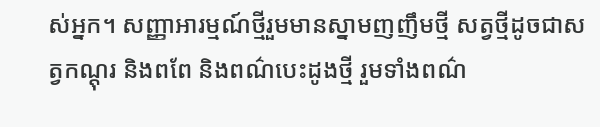ស់អ្នក។ សញ្ញាអារម្មណ៍ថ្មីរួមមានស្នាមញញឹមថ្មី សត្វថ្មីដូចជាសត្វកណ្ដុរ និងពពែ និងពណ៌បេះដូងថ្មី រួមទាំងពណ៌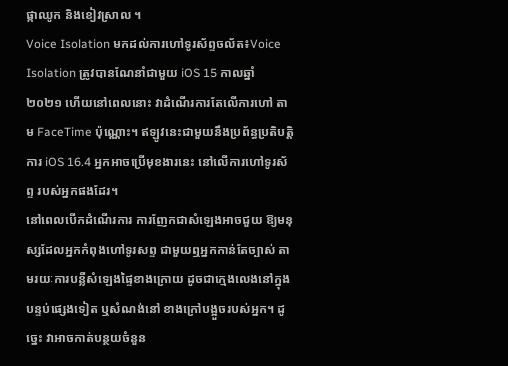ផ្កាឈូក និងខៀវស្រាល ។
Voice Isolation មកដល់ការហៅទូរស័ព្ទចល័ត៖Voice Isolation ត្រូវបានណែនាំជាមួយ iOS 15 កាលឆ្នាំ ២០២១ ហើយនៅពេលនោះ វាដំណើរការតែលើការហៅ តាម FaceTime ប៉ុណ្ណោះ។ ឥឡូវនេះជាមួយនឹងប្រព័ន្ធប្រតិបត្តិការ iOS 16.4 អ្នកអាចប្រើមុខងារនេះ នៅលើការហៅទូរស័ព្ទ របស់អ្នកផងដែរ។
នៅពេលបើកដំណើរការ ការញែកជាសំឡេងអាចជួយ ឱ្យមនុស្សដែលអ្នកកំពុងហៅទូរសព្ទ ជាមួយឮអ្នកកាន់តែច្បាស់ តាមរយៈការបន្លឺសំឡេងផ្ទៃខាងក្រោយ ដូចជាក្មេងលេងនៅក្នុងបន្ទប់ផ្សេងទៀត ឬសំណង់នៅ ខាងក្រៅបង្អួចរបស់អ្នក។ ដូច្នេះ វាអាចកាត់បន្ថយចំនួន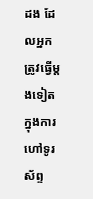ដង ដែលអ្នកត្រូវធ្វើម្តងទៀត ក្នុងការហៅទូរស័ព្ទ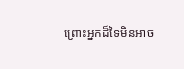ព្រោះអ្នកដ៏ទៃមិនអាច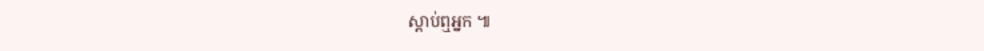ស្តាប់ឮអ្នក ៕